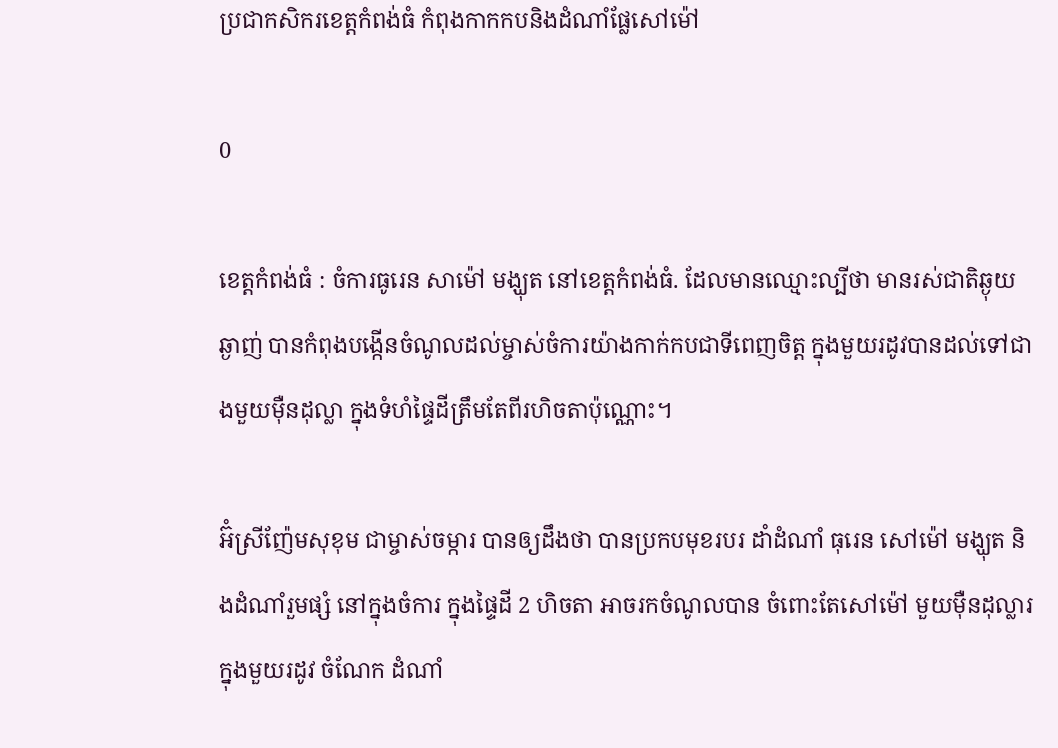ប្រជាកសិករខេត្តកំពង់ធំ កំពុងកាកកបនិងដំណាំផ្លែសៅម៉ៅ

0

ខេត្តកំពង់ធំ : ចំការធូរេន សាម៉ៅ មង្ឃុត នៅខេត្តកំពង់ធំ. ដែលមានឈ្មោះល្បីថា មានរស់ជាតិឆ្ងុយឆ្ងាញ់ បានកំពុងបង្កើនចំណូលដល់ម្ចាស់ចំការយ៉ាងកាក់កបជាទីពេញចិត្ត ក្នុងមួយរដូវបានដល់ទៅជាងមួយម៉ឺនដុល្លា ក្នុងទំហំផ្ទៃដីត្រឹមតែពីរហិចតាប៉ុណ្ណោះ។

អ៊ំស្រីញ៉ែមសុខុម ជាម្ចាស់ចម្ការ បានឲ្យដឹងថា បានប្រកបមុខរបរ ដាំដំណាំ ធុរេន សៅម៉ៅ មង្ឃុត និងដំណាំរួមផ្សំ នៅក្នុងចំការ ក្នុងផ្ទៃដី 2 ហិចតា អាចរកចំណូលបាន ចំពោះតែសៅម៉ៅ មួយម៉ឺនដុល្លារ ក្នុងមួយរដូវ ចំណែក ដំណាំ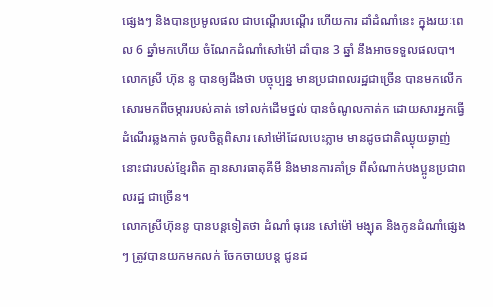ផ្សេងៗ និងបានប្រមូលផល ជាបណ្ដើរបណ្ដើរ ហើយការ ដាំដំណាំនេះ ក្នុងរយៈពេល 6 ឆ្នាំមកហើយ ចំណែកដំណាំសៅម៉ៅ ដាំបាន 3 ឆ្នាំ នឹងអាចទទួលផលបា។
លោកស្រី ហ៊ុន នូ បានឲ្យដឹងថា បច្ចុប្បន្ន មានប្រជាពលរដ្ឋជាច្រើន បានមកលើក សោរមកពីចម្ការរបស់គាត់ ទៅលក់ដើមថ្នល់ បានចំណូលកាត់ក ដោយសារអ្នកធ្វើដំណើរឆ្លងកាត់ ចូលចិត្តពិសារ សៅម៉ៅដែលបេះភ្លាម មានដូចជាតិឈ្ងុយឆ្ងាញ់ នោះជារបស់ខ្មែរពិត គ្មានសារធាតុគីមី និងមានការគាំទ្រ ពីសំណាក់បងប្អូនប្រជាពលរដ្ឋ ជាច្រើន។
លោកស្រីហ៊ុននូ បានបន្តទៀតថា ដំណាំ ធុរេន សៅម៉ៅ មង្ឃុត និងកូនដំណាំផ្សេងៗ ត្រូវបានយកមកលក់ ចែកចាយបន្ត ជូនដ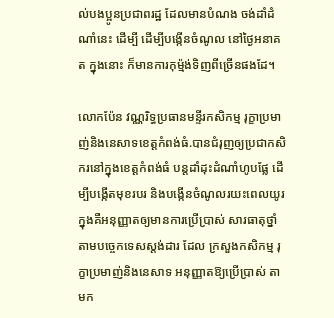ល់បងប្អូនប្រជាពរដ្ឋ ដែលមានបំណង ចង់ដាំដំណាំនេះ ដើម្បី ដើម្បីបង្កើនចំណូល នៅថ្ងៃអនាគត ក្នុងនោះ ក៏មានការកុម្ម៉ង់ទិញពីច្រើនផងដែ។

លោកប៉ែន វណ្ណរិទ្ធប្រធានមន្ទីរកសិកម្ម រុក្ខាប្រមាញ់និងនេសាទខេត្តកំពង់ធំ.បានជំរុញឲ្យប្រជាកសិករនៅក្នុងខេត្តកំពង់ធំ បន្តដាំដុះដំណាំហូបផ្លែ ដើម្បីបង្កើតមុខរបរ និងបង្កើនចំណូលរយះពេលយូរ ក្នុងគឺអនុញ្ញាតឲ្យមានការប្រើប្រាស់ សារធាតុថ្នាំ តាមបច្ចេកទេសស្តង់ដារ ដែល ក្រសួងកសិកម្ម រុក្ខាប្រមាញ់និងនេសាទ អនុញ្ញាតឱ្យប្រើប្រាស់ តាមក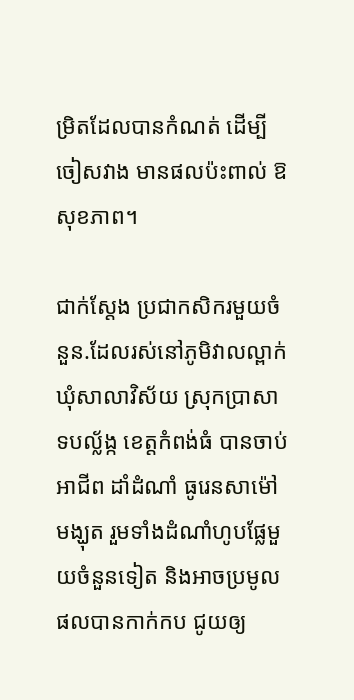ម្រិតដែលបានកំណត់ ដើម្បីចៀសវាង មានផលប៉ះពាល់ ឱសុខភាព។

ជាក់ស្តែង ប្រជាកសិករមួយចំនួន.ដែលរស់នៅភូមិវាលល្ពាក់ ឃុំសាលាវិស័យ ស្រុកប្រាសាទបល្ល័ង្ក ខេត្តកំពង់ធំ បានចាប់អាជីព ដាំដំណាំ ធូរេនសាម៉ៅ មង្ឃុត រួមទាំងដំណាំហូបផ្លែមួយចំនួនទៀត និងអាចប្រមូលផលបានកាក់កប ជូយឲ្យ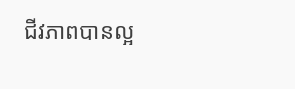ជីវភាពបានល្អ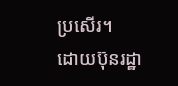ប្រសើរ។
ដោយប៊ុនរដ្ឋា